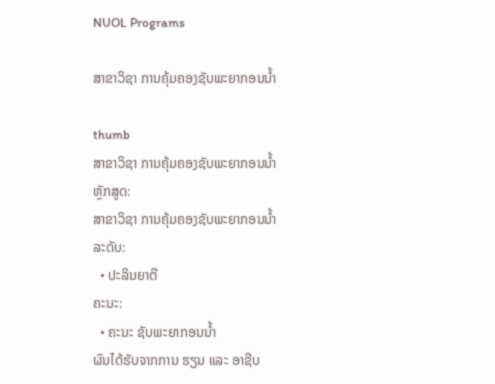NUOL Programs

ສາຂາວິຊາ ການຄຸ້ມຄອງຊັບພະຍາກອນນໍ້າ

thumb
ສາຂາວິຊາ ການຄຸ້ມຄອງຊັບພະຍາກອນນໍ້າ
ຫຼັກສູດ:
ສາຂາວິຊາ ການຄຸ້ມຄອງຊັບພະຍາກອນນໍ້າ
ລະດັບ:
  • ປະລິນຍາຕີ
ຄະນະ:
  • ຄະນະ ຊັບພະຍາກອນນໍ້າ
ຜົນໄດ້ຮັບຈາກການ ຮຽນ ແລະ ອາຊີບ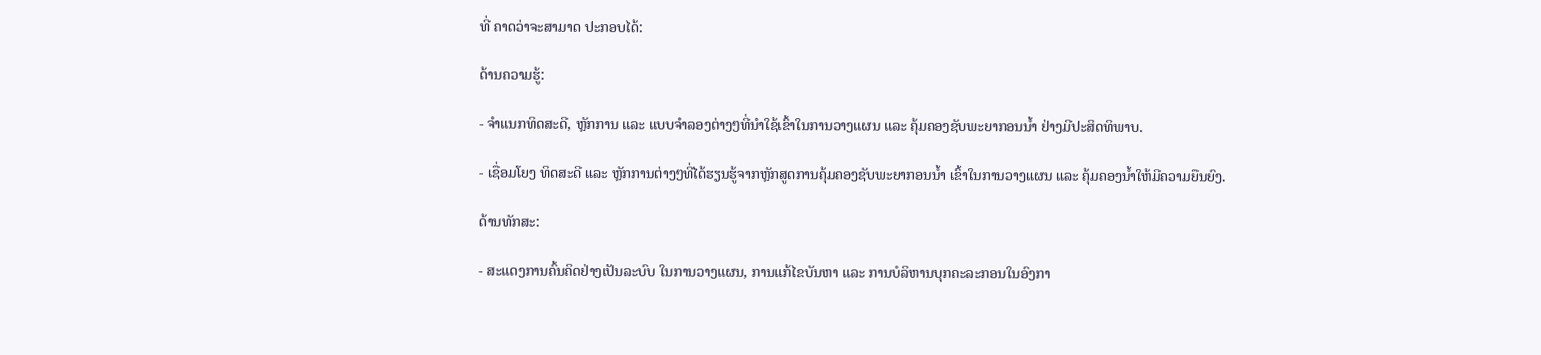ທີ່ ຄາດວ່າຈະສາມາດ ປະກອບໄດ້:

ດ້ານຄວາມຮູ້:

- ຈໍາແນກທິດສະດີ, ຫຼັກການ ແລະ ແບບຈໍາລອງຕ່າງໆທີ່ນໍາໃຊ້ເຂົ້າໃນການວາງແຜນ ແລະ ຄຸ້ມຄອງຊັບພະຍາກອນນໍ້າ ຢ່າງມີປະສິດທິພາບ.

- ເຊື່ອມໂຍງ ທິດສະດີ ແລະ ຫຼັກການຕ່າງໆທີ່ໄດ້ຮຽນຮູ້ຈາກຫຼັກສູດການຄຸ້ມຄອງຊັບພະຍາກອນນໍ້າ ເຂົ້າໃນການວາງແຜນ ແລະ ຄຸ້ມຄອງນໍ້າໃຫ້ມີຄວາມຍືນຍົງ.

ດ້ານທັກສະ:

- ສະແດງການຄົ້ນຄິດຢ່າງເປັນລະບົບ ໃນການວາງແຜນ, ການແກ້ໄຂບັນຫາ ແລະ ການບໍລິຫານບຸກຄະລະກອນໃນອົງກາ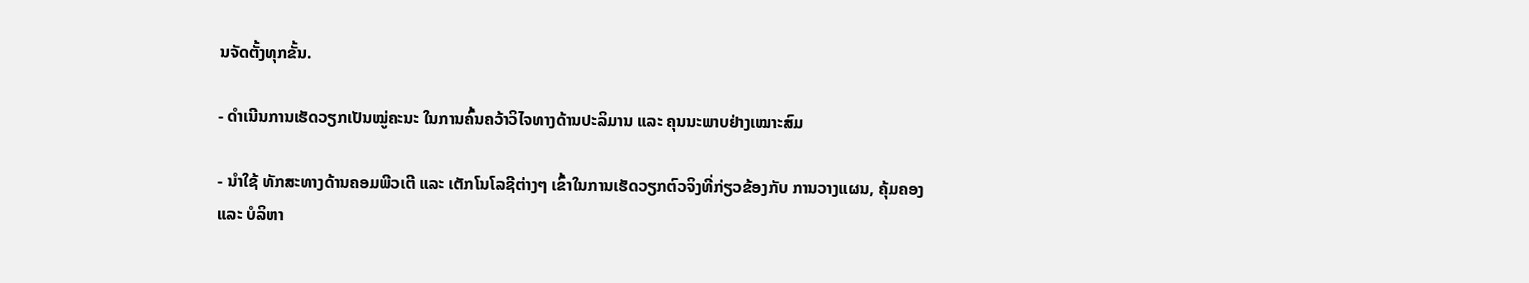ນຈັດຕັ້ງທຸກຂັ້ນ.

- ດໍາເນີນການເຮັດວຽກເປັນໝູ່ຄະນະ ໃນການຄົ້ນຄວ້າວິໄຈທາງດ້ານປະລິມານ ແລະ ຄຸນນະພາບຢ່າງເໝາະສົມ

- ນໍາໃຊ້ ທັກສະທາງດ້ານຄອມພີວເຕີ ແລະ ເຕັກໂນໂລຊີຕ່າງໆ ເຂົ້າໃນການເຮັດວຽກຕົວຈິງທີ່ກ່ຽວຂ້ອງກັບ ການວາງແຜນ, ຄຸ້ມຄອງ ແລະ ບໍລິຫາ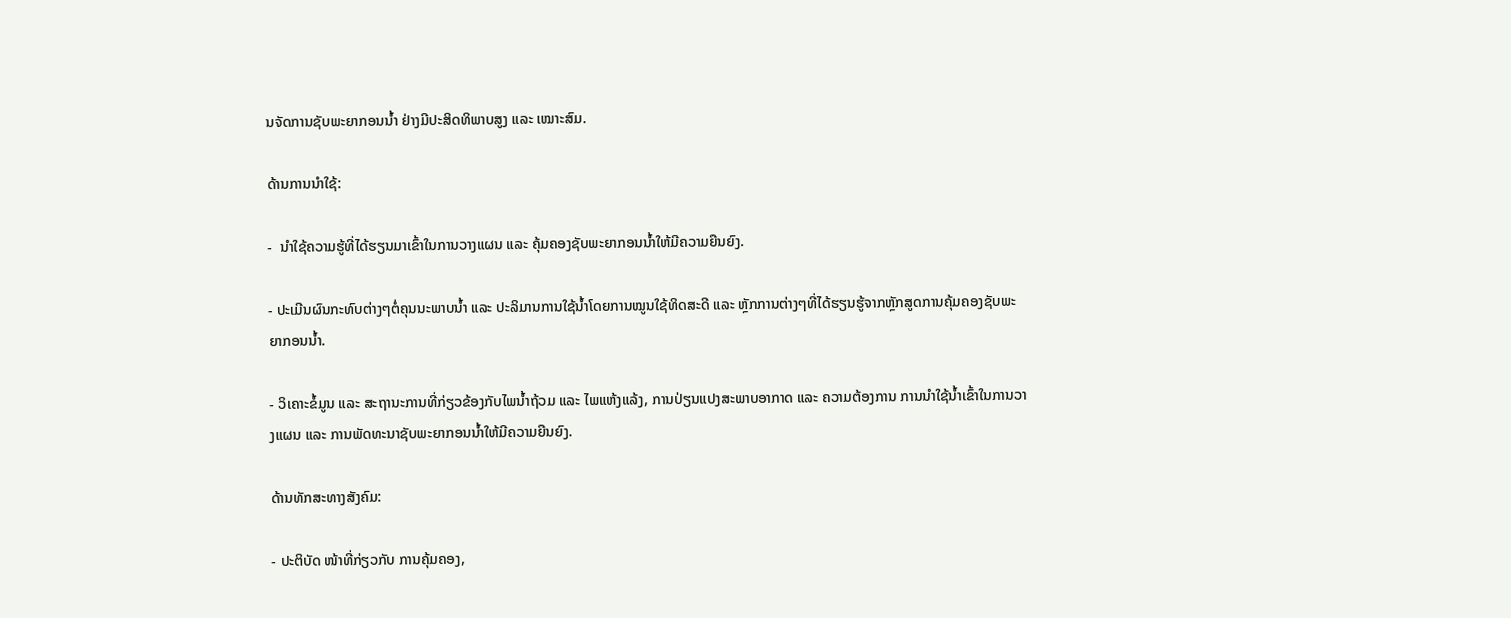ນຈັດການຊັບພະຍາກອນນໍ້າ ຢ່າງມີປະສິດທິພາບສູງ ແລະ ເໝາະສົມ.

ດ້ານການນໍາໃຊ້:

-  ນໍາໃຊ້ຄວາມຮູ້ທີ່ໄດ້ຮຽນມາເຂົ້າໃນການວາງແຜນ ແລະ ຄຸ້ມຄອງຊັບພະຍາກອນນໍ້າໃຫ້ມີຄວາມຍືນຍົງ.

- ປະເມີນຜົນກະທົບຕ່າງໆຕໍ່ຄຸນນະພາບນໍ້າ ແລະ ປະລິມານການໃຊ້ນໍ້າໂດຍການໝູນໃຊ້ທິດສະດີ ແລະ ຫຼັກການຕ່າງໆທີ່ໄດ້ຮຽນຮູ້ຈາກຫຼັກສູດການຄຸ້ມຄອງຊັບພະຍາກອນນໍ້າ.

- ວິເຄາະຂໍ້ມູນ ແລະ ສະຖານະການທີ່ກ່ຽວຂ້ອງກັບໄພນໍ້າຖ້ວມ ແລະ ໄພແຫ້ງແລ້ງ, ການປ່ຽນແປງສະພາບອາກາດ ແລະ ຄວາມຕ້ອງການ ການນໍາໃຊ້ນໍ້າເຂົ້າໃນການວາງແຜນ ແລະ ການພັດທະນາຊັບພະຍາກອນນໍ້າໃຫ້ມີຄວາມຍືນຍົງ.

ດ້ານທັກສະທາງສັງຄົມ:

- ປະຕິບັດ ໜ້າທີ່ກ່ຽວກັບ ການຄຸ້ມຄອງ,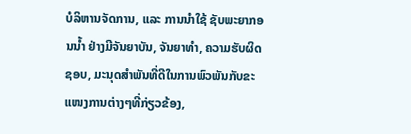ບໍລິຫານຈັດການ, ແລະ ການນໍາໃຊ້ ຊັບພະຍາກອນນໍ້າ ຢ່າງມີຈັນຍາບັນ, ຈັນຍາທໍາ, ຄວາມຮັບຜິດຊອບ, ມະນຸດສໍາພັນທີ່ດີໃນການພົວພັນກັບຂະແໜງການຕ່າງໆທີ່ກ່ຽວຂ້ອງ,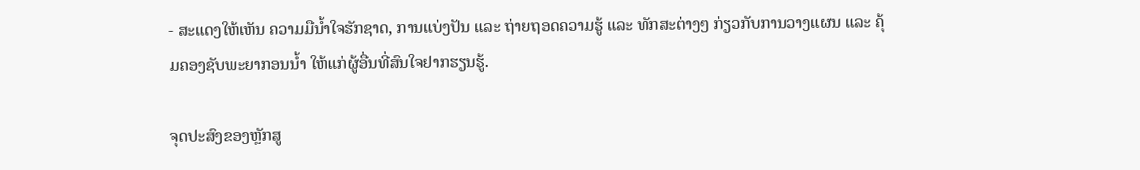- ສະແດງໃຫ້ເຫັນ ຄວາມມືນໍ້າໃຈຮັກຊາດ, ການແບ່ງປັນ ແລະ ຖ່າຍຖອດຄວາມຮູ້ ແລະ ທັກສະຕ່າງໆ ກ່ຽວກັບການວາງແຜນ ແລະ ຄຸ້ມຄອງຊັບພະຍາກອນນໍ້າ ໃຫ້ແກ່ຜູ້ອື່ນທີ່ສົນໃຈຢາກຮຽນຮູ້.

ຈຸດປະສົງຂອງຫຼັກສູ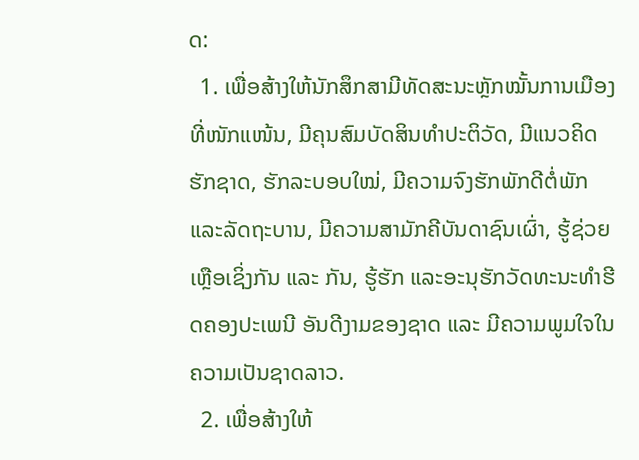ດ:
  1. ເພື່ອສ້າງໃຫ້ນັກສຶກສາມີທັດສະນະຫຼັກໝັ້ນການເມືອງທີ່ໜັກແໜ້ນ, ມີຄຸນສົມບັດສິນທໍາປະຕິວັດ, ມີແນວຄິດຮັກຊາດ, ຮັກລະບອບໃໝ່, ມີຄວາມຈົງຮັກພັກດີຕໍ່ພັກ ແລະລັດຖະບານ, ມີຄວາມສາມັກຄີບັນດາຊົນເຜົ່າ, ຮູ້ຊ່ວຍເຫຼືອເຊິ່ງກັນ ແລະ ກັນ, ຮູ້ຮັກ ແລະອະນຸຮັກວັດທະນະທໍາຮີດຄອງປະເພນີ ອັນດີງາມຂອງຊາດ ແລະ ມີຄວາມພູມໃຈໃນຄວາມເປັນຊາດລາວ.
  2. ເພື່ອສ້າງໃຫ້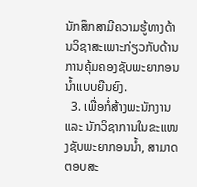ນັກສຶກສາມີຄວາມຮູ້ທາງດ້ານວິຊາສະເພາະກ່ຽວກັບດ້ານການຄຸ້ມຄອງຊັບພະຍາກອນນໍ້າແບບຍືນຍົງ.
  3. ເພື່ອກໍ່ສ້າງພະນັກງານ ແລະ ນັກວິຊາການໃນຂະແໜງຊັບພະຍາກອນນໍ້າ, ສາມາດຕອບສະ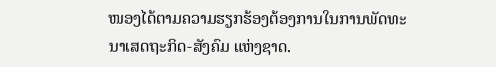ໜອງໄດ້ຕາມຄວາມຮຽກຮ້ອງຕ້ອງການໃນການພັດທະນາເສດຖະກິດ-ສັງຄົມ ແຫ່ງຊາດ.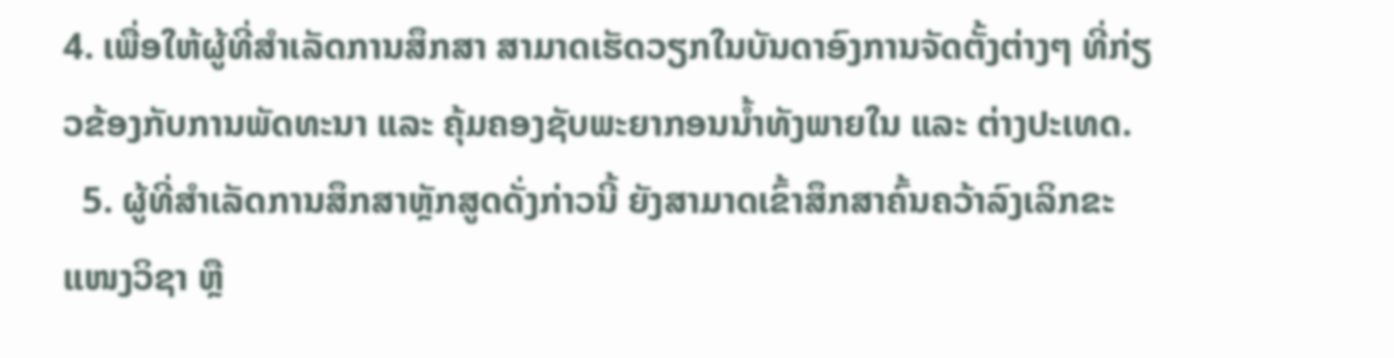4. ເພື່ອໃຫ້ຜູ້ທີ່ສໍາເລັດການສຶກສາ ສາມາດເຮັດວຽກໃນບັນດາອົງການຈັດຕັ້ງຕ່າງໆ ທີ່ກ່ຽວຂ້ອງກັບການພັດທະນາ ແລະ ຄຸ້ມຄອງຊັບພະຍາກອນນໍ້າທັງພາຍໃນ ແລະ ຕ່າງປະເທດ.
  5. ຜູ້ທີ່ສໍາເລັດການສຶກສາຫຼັກສູດດັ່ງກ່າວນີ້ ຍັງສາມາດເຂົ້າສຶກສາຄົ້ນຄວ້າລົງເລິກຂະແໜງວິຊາ ຫຼື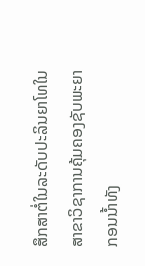ສຶກສາຕໍ່ໃນລະດັບປະລິນຍາໂທໃນສາຂາວິຊາການຄຸ້ມຄອງຊັບພະຍາກອນນໍ້າທັງ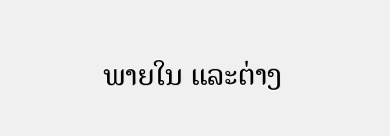ພາຍໃນ ແລະຕ່າງ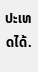ປະເທດໄດ້.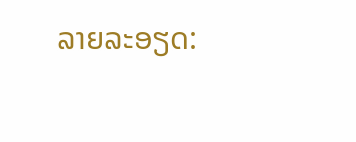ລາຍລະອຽດ: